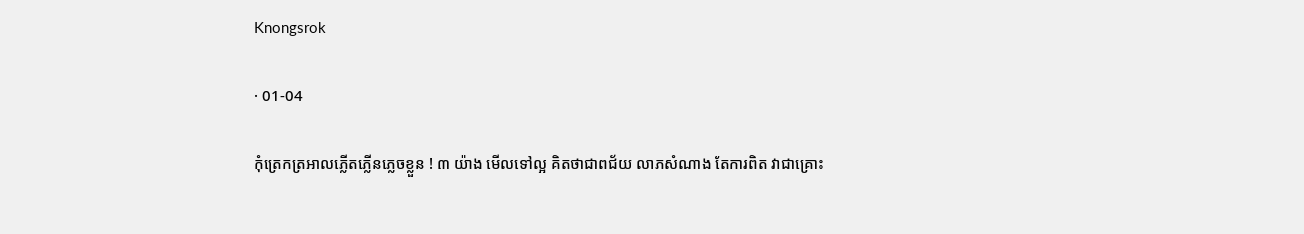Knongsrok

· 01-04

កុំត្រេកត្រអាលភ្លើតភ្លើនភ្លេចខ្លួន ! ៣ យ៉ាង មើលទៅល្អ គិតថាជាពជ័យ លាភសំណាង តែការពិត វាជាគ្រោះ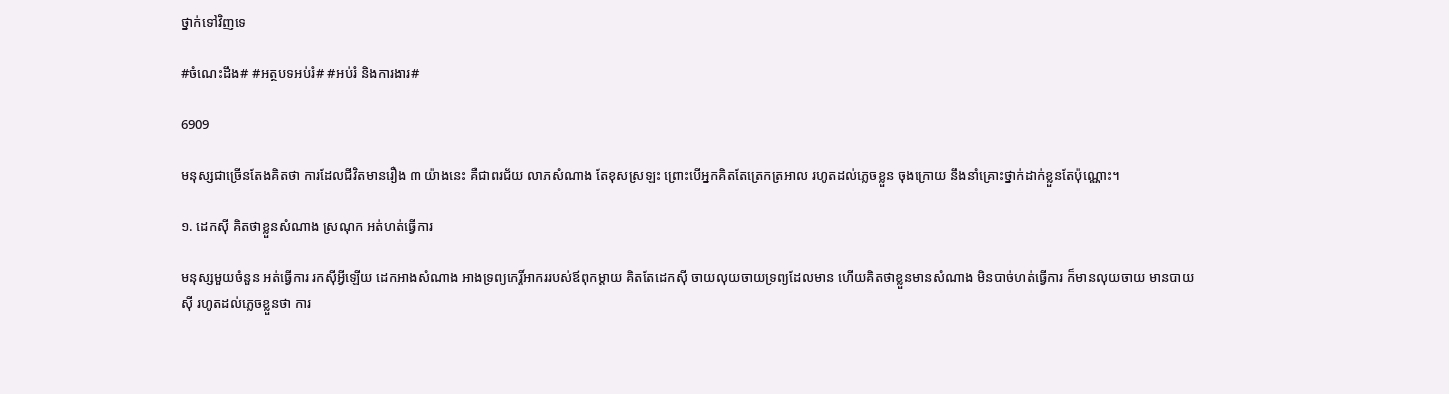ថ្នាក់ទៅវិញទេ

#ចំណេះដឹង# #អត្ថបទអប់រំ# #អប់រំ និងការងារ#

6909

មនុស្សជាច្រើនតែងគិតថា ការដែលជីវិតមានរឿង ៣ យ៉ាងនេះ គឺជាពរជ័យ លាភសំណាង តែខុសស្រឡះ ព្រោះបើអ្នកគិតតែត្រេកត្រអាល រហូតដល់ភ្លេចខ្លួន ចុងក្រោយ នឹងនាំគ្រោះថ្នាក់ដាក់ខ្លួនតែប៉ុណ្ណោះ។

១. ដេកស៊ី គិតថាខ្លួនសំណាង ស្រណុក អត់ហត់ធ្វើការ

មនុស្សមួយចំនួន អត់ធ្វើការ រកស៊ីអ្វីឡើយ ដេកអាងសំណាង អាងទ្រព្យកេរ្តិ៍អាកររបស់ឪពុកម្ដាយ គិតតែដេកស៊ី ចាយលុយចាយទ្រព្យដែលមាន ហើយគិតថាខ្លួនមានសំណាង មិនបាច់ហត់ធ្វើការ ក៏មានលុយចាយ មានបាយស៊ី រហូតដល់ភ្លេចខ្លួនថា ការ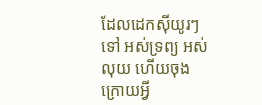ដែលដេកស៊ីយូរៗទៅ អស់ទ្រព្យ អស់លុយ ហើយចុងក្រោយអ្វី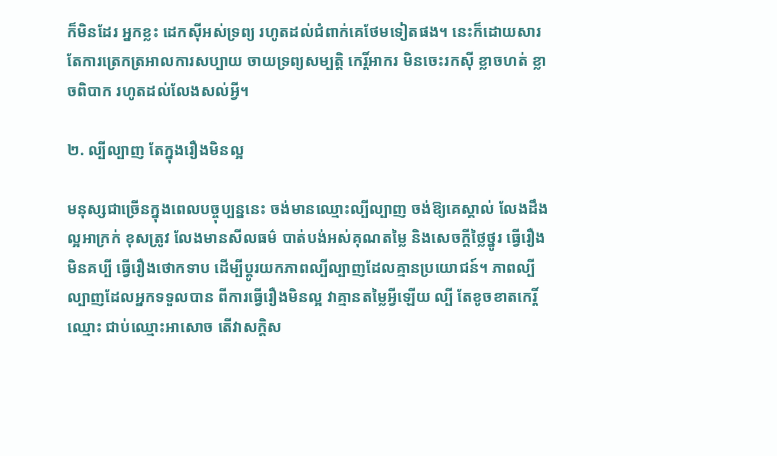ក៏មិនដែរ អ្នកខ្លះ ដេកស៊ីអស់ទ្រព្យ រហូតដល់ជំពាក់គេថែមទៀតផង។ នេះក៏ដោយសារតែការត្រេកត្រអាលការសប្បាយ ចាយទ្រព្យសម្បត្តិ កេរ្តិ៍អាករ មិនចេះរកស៊ី ខ្លាចហត់ ខ្លាចពិបាក រហូតដល់លែងសល់អ្វី។

២. ល្បីល្បាញ តែក្នុងរឿងមិនល្អ

មនុស្សជាច្រើនក្នុងពេលបច្ចុប្បន្ននេះ ចង់មានឈ្មោះល្បីល្បាញ ចង់ឱ្យគេស្គាល់ លែងដឹងល្អអាក្រក់ ខុសត្រូវ លែងមានសីលធម៌ បាត់បង់អស់គុណតម្លៃ និងសេចក្ដីថ្លៃថ្នូរ ធ្វើរឿងមិនគប្បី ធ្វើរឿងថោកទាប ដើម្បីប្ដូរយកភាពល្បីល្បាញដែលគ្មានប្រយោជន៍។ ភាពល្បីល្បាញដែលអ្នកទទួលបាន ពីការធ្វើរឿងមិនល្អ វាគ្មានតម្លៃអ្វីឡើយ ល្បី តែខូចខាតកេរ្តិ៍ឈ្មោះ ជាប់ឈ្មោះអាសោច តើវាសក្តិស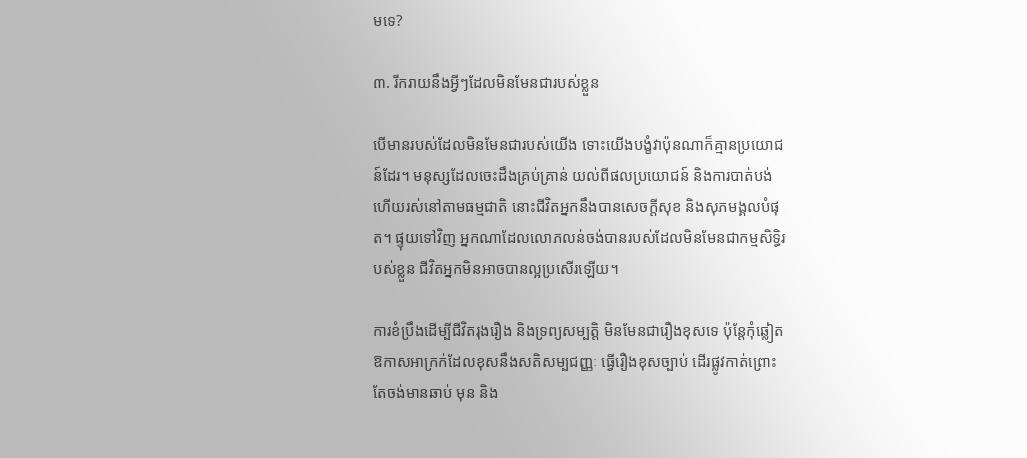មទេ?

៣. រីករាយនឹងអ្វីៗដែលមិនមែនជារបស់ខ្លួន

បើមានរបស់ដែលមិនមែនជារបស់យើង ទោះយើងបង្ខំវាប៉ុនណាក៏គ្មានប្រយោជន៍ដែរ។ មនុស្សដែលចេះដឹងគ្រប់គ្រាន់ យល់ពីផលប្រយោជន៍ និងការបាត់បង់ ហើយរស់នៅតាមធម្មជាតិ នោះជីវិតអ្នកនឹងបានសេចក្តីសុខ និងសុភមង្គលបំផុត។ ផ្ទុយទៅវិញ អ្នកណាដែលលោភលន់ចង់បានរបស់ដែលមិនមែនជាកម្មសិទ្ធិរបស់ខ្លួន ជីវិតអ្នកមិនអាចបានល្អប្រសើរឡើយ។

ការខំប្រឹងដើម្បីជីវិតរុងរឿង និងទ្រព្យសម្បត្តិ មិនមែនជារឿងខុសទេ ប៉ុន្តែកុំឆ្លៀតឱកាសអាក្រក់ដែលខុសនឹងសតិសម្បជញ្ញៈ ធ្វើរឿងខុសច្បាប់ ដើរផ្លូវកាត់ព្រោះតែចង់មានឆាប់ មុន និង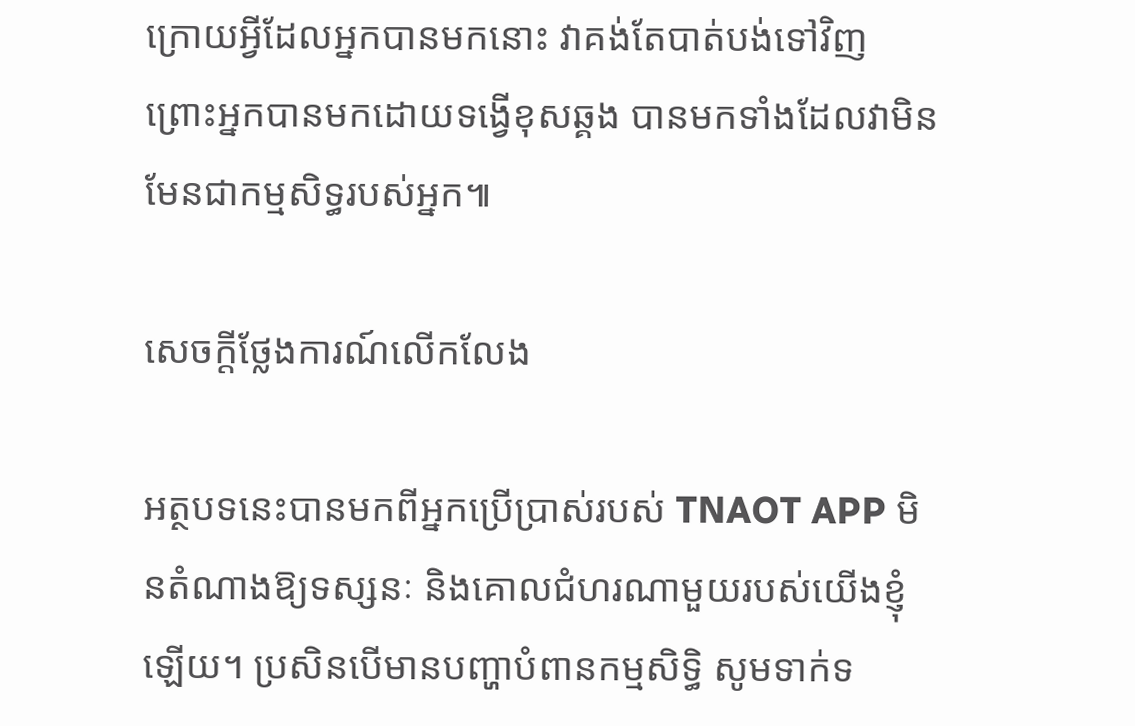ក្រោយអ្វីដែលអ្នកបានមកនោះ វាគង់តែបាត់បង់ទៅវិញ ព្រោះអ្នកបានមកដោយទង្វើខុសឆ្គង បានមកទាំងដែលវាមិនមែនជាកម្មសិទ្ធរបស់អ្នក៕

សេចក្តីថ្លែងការណ៍លើកលែង

អត្ថបទនេះបានមកពីអ្នកប្រើប្រាស់របស់ TNAOT APP មិនតំណាងឱ្យទស្សនៈ និងគោលជំហរណាមួយរបស់យើងខ្ញុំឡើយ។ ប្រសិនបើមានបញ្ហាបំពានកម្មសិទ្ធិ សូមទាក់ទ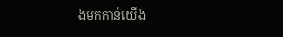ងមកកាន់យើង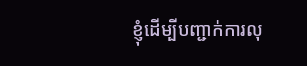ខ្ញុំដើម្បីបញ្ជាក់ការលុ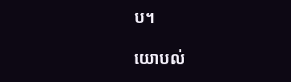ប។

យោបល់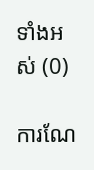ទាំងអស់ (0)

ការណែ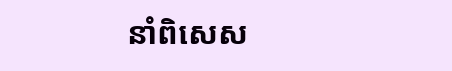នាំពិសេស